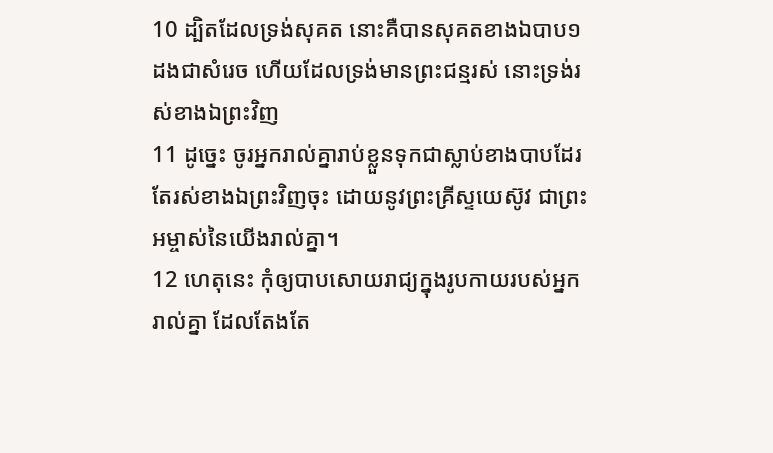10 ដ្បិតដែលទ្រង់សុគត នោះគឺបានសុគតខាងឯបាប១ដងជាសំរេច ហើយដែលទ្រង់មានព្រះជន្មរស់ នោះទ្រង់រស់ខាងឯព្រះវិញ
11 ដូច្នេះ ចូរអ្នករាល់គ្នារាប់ខ្លួនទុកជាស្លាប់ខាងបាបដែរ តែរស់ខាងឯព្រះវិញចុះ ដោយនូវព្រះគ្រីស្ទយេស៊ូវ ជាព្រះអម្ចាស់នៃយើងរាល់គ្នា។
12 ហេតុនេះ កុំឲ្យបាបសោយរាជ្យក្នុងរូបកាយរបស់អ្នករាល់គ្នា ដែលតែងតែ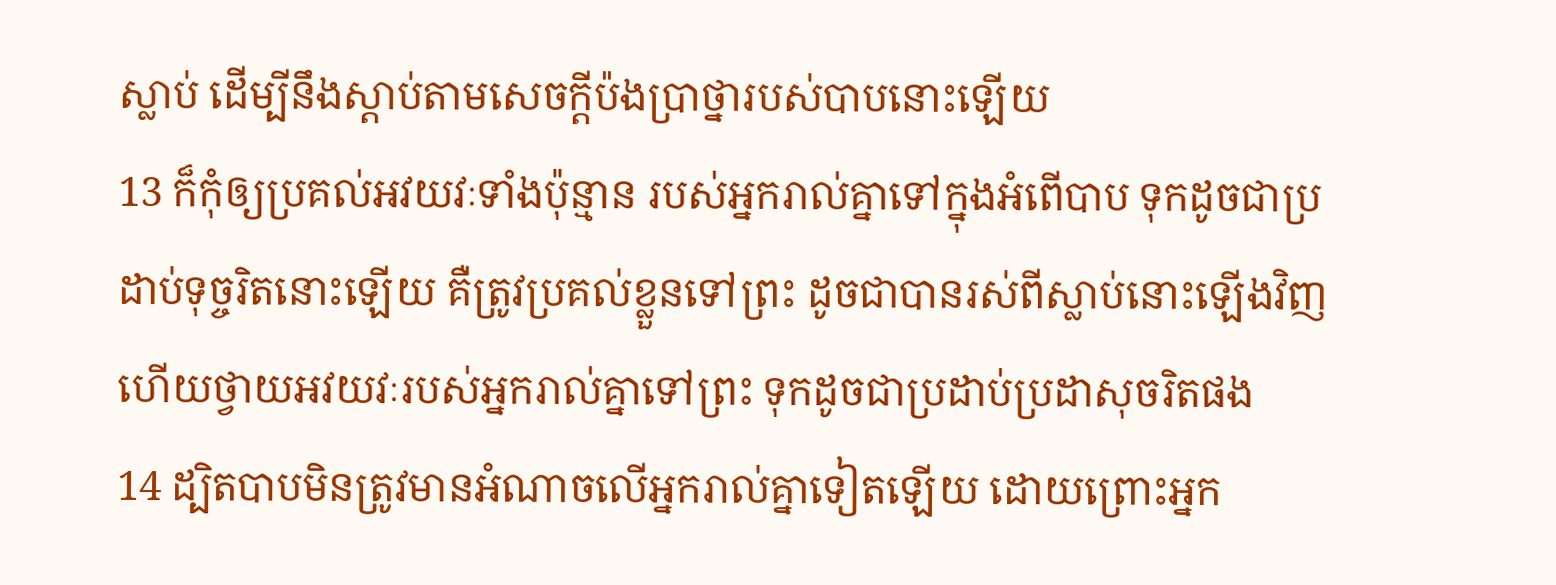ស្លាប់ ដើម្បីនឹងស្តាប់តាមសេចក្តីប៉ងប្រាថ្នារបស់បាបនោះឡើយ
13 ក៏កុំឲ្យប្រគល់អវយវៈទាំងប៉ុន្មាន របស់អ្នករាល់គ្នាទៅក្នុងអំពើបាប ទុកដូចជាប្រដាប់ទុច្ចរិតនោះឡើយ គឺត្រូវប្រគល់ខ្លួនទៅព្រះ ដូចជាបានរស់ពីស្លាប់នោះឡើងវិញ ហើយថ្វាយអវយវៈរបស់អ្នករាល់គ្នាទៅព្រះ ទុកដូចជាប្រដាប់ប្រដាសុចរិតផង
14 ដ្បិតបាបមិនត្រូវមានអំណាចលើអ្នករាល់គ្នាទៀតឡើយ ដោយព្រោះអ្នក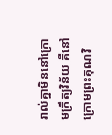រាល់គ្នាមិននៅក្រោមក្រឹត្យវិន័យ គឺនៅក្រោមព្រះគុណវិ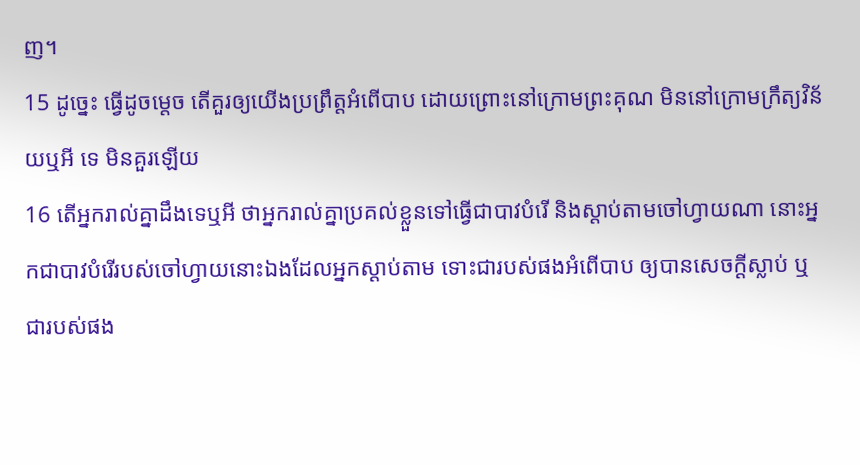ញ។
15 ដូច្នេះ ធ្វើដូចម្តេច តើគួរឲ្យយើងប្រព្រឹត្តអំពើបាប ដោយព្រោះនៅក្រោមព្រះគុណ មិននៅក្រោមក្រឹត្យវិន័យឬអី ទេ មិនគួរឡើយ
16 តើអ្នករាល់គ្នាដឹងទេឬអី ថាអ្នករាល់គ្នាប្រគល់ខ្លួនទៅធ្វើជាបាវបំរើ និងស្តាប់តាមចៅហ្វាយណា នោះអ្នកជាបាវបំរើរបស់ចៅហ្វាយនោះឯងដែលអ្នកស្តាប់តាម ទោះជារបស់ផងអំពើបាប ឲ្យបានសេចក្តីស្លាប់ ឬជារបស់ផង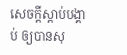សេចក្តីស្តាប់បង្គាប់ ឲ្យបានសុ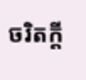ចរិតក្តី